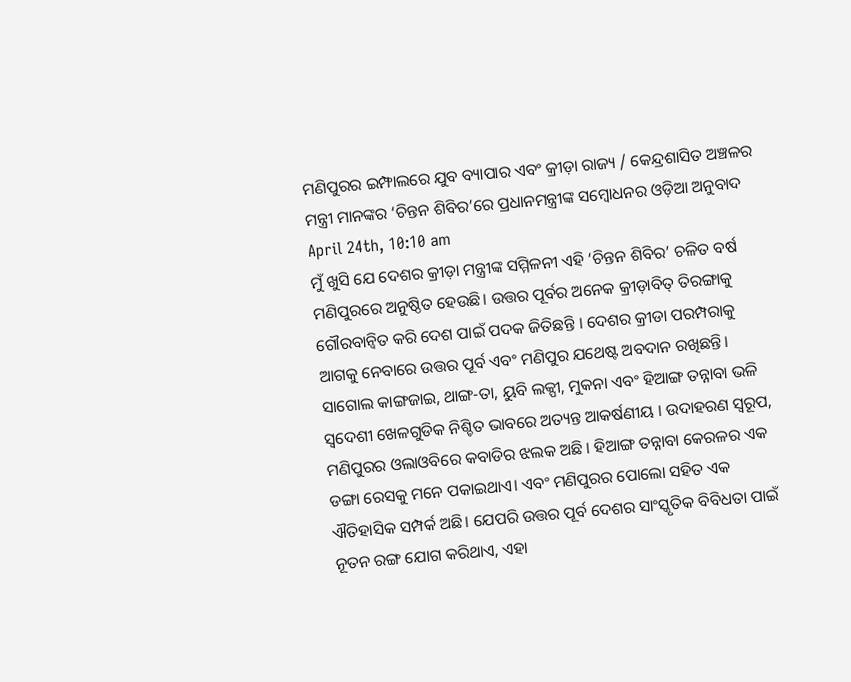ମଣିପୁରର ଇମ୍ଫାଲରେ ଯୁବ ବ୍ୟାପାର ଏବଂ କ୍ରୀଡ଼ା ରାଜ୍ୟ / କେନ୍ଦ୍ରଶାସିତ ଅଞ୍ଚଳର ମନ୍ତ୍ରୀ ମାନଙ୍କର ‘ଚିନ୍ତନ ଶିବିର’ରେ ପ୍ରଧାନମନ୍ତ୍ରୀଙ୍କ ସମ୍ବୋଧନର ଓଡ଼ିଆ ଅନୁବାଦ
April 24th, 10:10 am
ମୁଁ ଖୁସି ଯେ ଦେଶର କ୍ରୀଡ଼ା ମନ୍ତ୍ରୀଙ୍କ ସମ୍ମିଳନୀ ଏହି ‘ଚିନ୍ତନ ଶିବିର’ ଚଳିତ ବର୍ଷ ମଣିପୁରରେ ଅନୁଷ୍ଠିତ ହେଉଛି। ଉତ୍ତର ପୂର୍ବର ଅନେକ କ୍ରୀଡ଼ାବିତ୍ ତିରଙ୍ଗାକୁ ଗୌରବାନ୍ୱିତ କରି ଦେଶ ପାଇଁ ପଦକ ଜିତିଛନ୍ତି । ଦେଶର କ୍ରୀଡା ପରମ୍ପରାକୁ ଆଗକୁ ନେବାରେ ଉତ୍ତର ପୂର୍ବ ଏବଂ ମଣିପୁର ଯଥେଷ୍ଟ ଅବଦାନ ରଖିଛନ୍ତି। ସାଗୋଲ କାଙ୍ଗଜାଇ, ଥାଙ୍ଗ-ତା, ୟୁବି ଲକ୍ପୀ, ମୁକନା ଏବଂ ହିଆଙ୍ଗ ତନ୍ନାବା ଭଳି ସ୍ୱଦେଶୀ ଖେଳଗୁଡିକ ନିଶ୍ଚିତ ଭାବରେ ଅତ୍ୟନ୍ତ ଆକର୍ଷଣୀୟ । ଉଦାହରଣ ସ୍ୱରୂପ, ମଣିପୁରର ଓଲାଓବିରେ କବାଡିର ଝଲକ ଅଛି । ହିଆଙ୍ଗ ତନ୍ନାବା କେରଳର ଏକ ଡଙ୍ଗା ରେସକୁ ମନେ ପକାଇଥାଏ। ଏବଂ ମଣିପୁରର ପୋଲୋ ସହିତ ଏକ ଐତିହାସିକ ସମ୍ପର୍କ ଅଛି। ଯେପରି ଉତ୍ତର ପୂର୍ବ ଦେଶର ସାଂସ୍କୃତିକ ବିବିଧତା ପାଇଁ ନୂତନ ରଙ୍ଗ ଯୋଗ କରିଥାଏ, ଏହା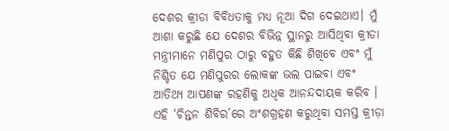ଦେଶର କ୍ରୀଡା ବିବିଧତାକୁ ମଧ୍ୟ ନୂଆ ଦିଗ ଦେଇଥାଏ। ମୁଁ ଆଶା କରୁଛି ଯେ ଦେଶର ବିଭିନ୍ନ ସ୍ଥାନରୁ ଆସିଥିବା କ୍ରୀଡା ମନ୍ତ୍ରୀମାନେ ମଣିପୁର ଠାରୁ ବହୁତ କିଛି ଶିଖିବେ ଏବଂ ମୁଁ ନିଶ୍ଚିତ ଯେ ମଣିପୁରର ଲୋକଙ୍କ ଭଲ ପାଇବା ଏବଂ ଆତିଥ୍ୟ ଆପଣଙ୍କ ରହଣିକୁ ଅଧିକ ଆନନ୍ଦଦାୟକ କରିବ । ଏହି ‘ଚିନ୍ତନ ଶିବିର’ରେ ଅଂଶଗ୍ରହଣ କରୁଥିବା ସମସ୍ତ କ୍ରୀଡ଼ା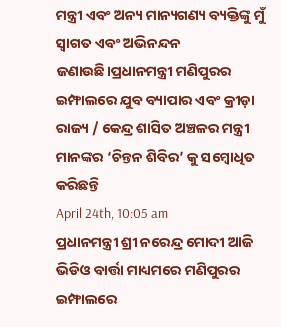ମନ୍ତ୍ରୀ ଏବଂ ଅନ୍ୟ ମାନ୍ୟଗଣ୍ୟ ବ୍ୟକ୍ତିଙ୍କୁ ମୁଁ ସ୍ୱାଗତ ଏବଂ ଅଭିନନ୍ଦନ ଜଣାଉଛି।ପ୍ରଧାନମନ୍ତ୍ରୀ ମଣିପୁରର ଇମ୍ଫାଲରେ ଯୁବ ବ୍ୟାପାର ଏବଂ କ୍ରୀଡ଼ା ରାଜ୍ୟ / କେନ୍ଦ୍ର ଶାସିତ ଅଞ୍ଚଳର ମନ୍ତ୍ରୀ ମାନଙ୍କର ‘ଚିନ୍ତନ ଶିବିର’ କୁ ସମ୍ବୋଧିତ କରିଛନ୍ତି
April 24th, 10:05 am
ପ୍ରଧାନମନ୍ତ୍ରୀ ଶ୍ରୀ ନରେନ୍ଦ୍ର ମୋଦୀ ଆଜି ଭିଡିଓ ବାର୍ତ୍ତା ମାଧ୍ୟମରେ ମଣିପୁରର ଇମ୍ଫାଲରେ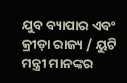ଯୁବ ବ୍ୟାପାର ଏବଂ କ୍ରୀଡ଼ା ରାଜ୍ୟ / ୟୁଟି ମନ୍ତ୍ରୀ ମାନଙ୍କର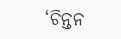‘ଚିନ୍ତନ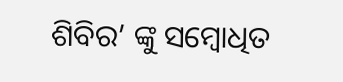ଶିବିର’ ଙ୍କୁ ସମ୍ବୋଧିତ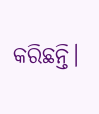କରିଛନ୍ତି।